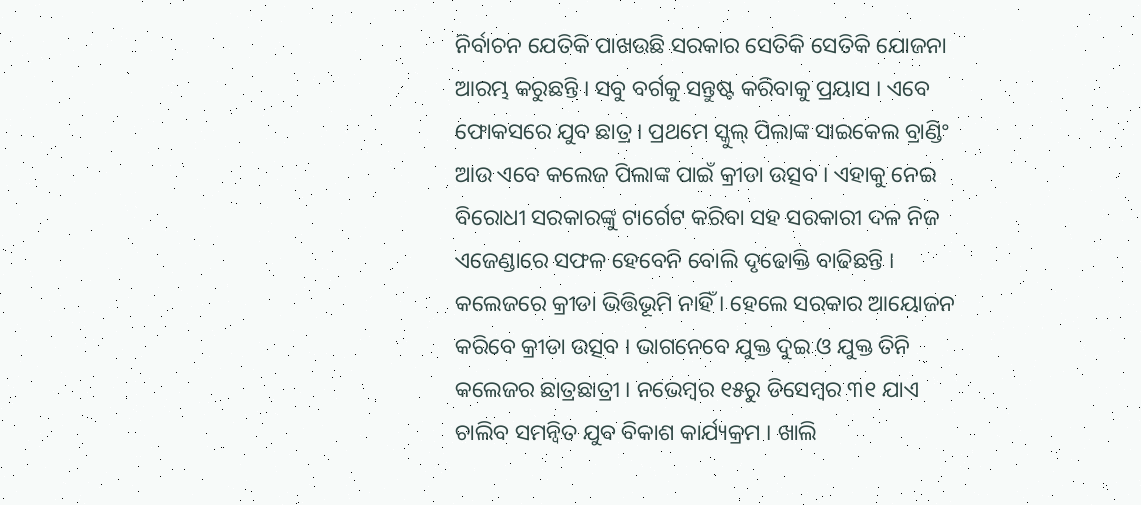ନିର୍ବାଚନ ଯେତିକି ପାଖଉଛି ସରକାର ସେତିକି ସେତିକି ଯୋଜନା ଆରମ୍ଭ କରୁଛନ୍ତି । ସବୁ ବର୍ଗକୁ ସନ୍ତୁଷ୍ଟ କରିବାକୁ ପ୍ରୟାସ । ଏବେ ଫୋକସରେ ଯୁବ ଛାତ୍ର । ପ୍ରଥମେ ସ୍କୁଲ୍ ପିଲାଙ୍କ ସାଇକେଲ ବ୍ରାଣ୍ଡିଂ ଆଉ ଏବେ କଲେଜ ପିଲାଙ୍କ ପାଇଁ କ୍ରୀଡା ଉତ୍ସବ । ଏହାକୁ ନେଇ ବିରୋଧୀ ସରକାରଙ୍କୁ ଟାର୍ଗେଟ କରିବା ସହ ସରକାରୀ ଦଳ ନିଜ ଏଜେଣ୍ଡାରେ ସଫଳ ହେବେନି ବୋଲି ଦୃଢୋକ୍ତି ବାଢିଛନ୍ତି ।
କଲେଜରେ କ୍ରୀଡା ଭିତ୍ତିଭୂମି ନାହିଁ । ହେଲେ ସରକାର ଆୟୋଜନ କରିବେ କ୍ରୀଡା ଉତ୍ସବ । ଭାଗନେବେ ଯୁକ୍ତ ଦୁଇ ଓ ଯୁକ୍ତ ତିନି କଲେଜର ଛାତ୍ରଛାତ୍ରୀ । ନଭେମ୍ୱର ୧୫ରୁ ଡିସେମ୍ୱର ୩୧ ଯାଏ ଚାଲିବ ସମନ୍ୱିତ ଯୁବ ବିକାଶ କାର୍ଯ୍ୟକ୍ରମ । ଖାଲି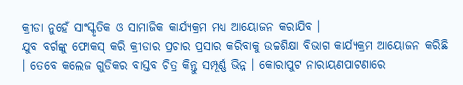କ୍ରୀଡା ନୁହେଁ ସାଂସ୍କୃତିକ ଓ ସାମାଜିକ କାର୍ଯ୍ୟକ୍ରମ ମଧ୍ୟ ଆୟୋଜନ କରାଯିବ ।
ଯୁବ ବର୍ଗଙ୍କୁ ଫୋକସ୍ କରି କ୍ରୀଡାର ପ୍ରଚାର ପ୍ରସାର କରିବାକୁ ଉଚ୍ଚଶିକ୍ଷା ବିଭାଗ କାର୍ଯ୍ୟକ୍ରମ ଆୟୋଜନ କରିଛି । ତେବେ କଲେଜ ଗୁଡିକର ବାସ୍ତବ ଚିତ୍ର କିନ୍ତୁ ସମ୍ପୂର୍ଣ୍ଣ ଭିନ୍ନ । କୋରାପୁଟ ନାରାୟଣପାଟଣାରେ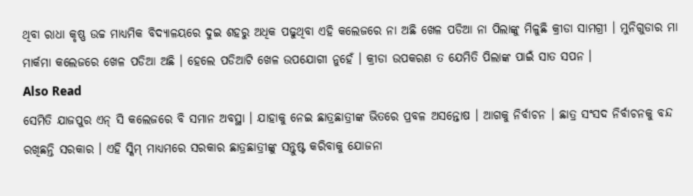ଥିବା ରାଧା କୃଷ୍ଣ ଉଚ୍ଚ ମାଧ୍ୟମିକ ବିଦ୍ୟାଳୟରେ ଦୁଇ ଶହରୁ ଅଧିକ ପଢୁଥିବା ଏହି କଲେଜରେ ନା ଅଛି ଖେଳ ପଡିଆ ନା ପିଲାଙ୍କୁ ମିଳୁଛି କ୍ରୀଡା ସାମଗ୍ରୀ । ମୁନିଗୁଡାର ମା ମାର୍କମା କଲେଜରେ ଖେଳ ପଡିଆ ଅଛି । ହେଲେ ପଡିଆଟି ଖେଳ ଉପଯୋଗୀ ନୁହେଁ । କ୍ରୀଡା ଉପକରଣ ତ ଯେମିତି ପିଲାଙ୍କ ପାଇଁ ସାତ ସପନ ।
Also Read
ସେମିତି ଯାଜପୁର ଏନ୍ ସି କଲେଜରେ ବି ସମାନ ଅବସ୍ଥା । ଯାହାକୁ ନେଇ ଛାତ୍ରଛାତ୍ରୀଙ୍କ ଭିତରେ ପ୍ରବଳ ଅସନ୍ତୋଷ । ଆଗକୁ ନିର୍ବାଚନ । ଛାତ୍ର ସଂସଦ ନିର୍ବାଚନକୁ ବନ୍ଦ ରଖିଛନ୍ତି ସରକାର । ଏହି ସ୍କିମ୍ ମାଧ୍ୟମରେ ସରକାର ଛାତ୍ରଛାତ୍ରୀଙ୍କୁ ସନ୍ତୁଷ୍ଟ କରିବାକୁ ଯୋଜନା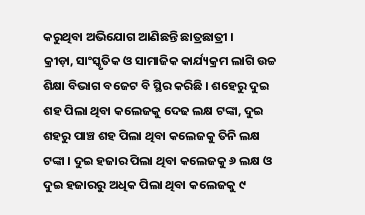କରୁଥିବା ଅଭିଯୋଗ ଆଣିଛନ୍ତି ଛାତ୍ରଛାତ୍ରୀ ।
କ୍ରୀଡ଼ା, ସାଂସ୍କୃତିକ ଓ ସାମାଜିକ କାର୍ଯ୍ୟକ୍ରମ ଲାଗି ଉଚ୍ଚ ଶିକ୍ଷା ବିଭାଗ ବଜେଟ ବି ସ୍ଥିର କରିଛି । ଶହେରୁ ଦୁଇ ଶହ ପିଲା ଥିବା କଲେଜକୁ ଦେଢ ଲକ୍ଷ ଟଙ୍କା, ଦୁଇ ଶହରୁ ପାଞ୍ଚ ଶହ ପିଲା ଥିବା କଲେଜକୁ ତିନି ଲକ୍ଷ ଟଙ୍କା । ଦୁଇ ହଜାର ପିଲା ଥିବା କଲେଜକୁ ୬ ଲକ୍ଷ ଓ ଦୁଇ ହଜାରରୁ ଅଧିକ ପିଲା ଥିବା କଲେଜକୁ ୯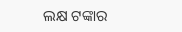ଲକ୍ଷ ଟଙ୍କାର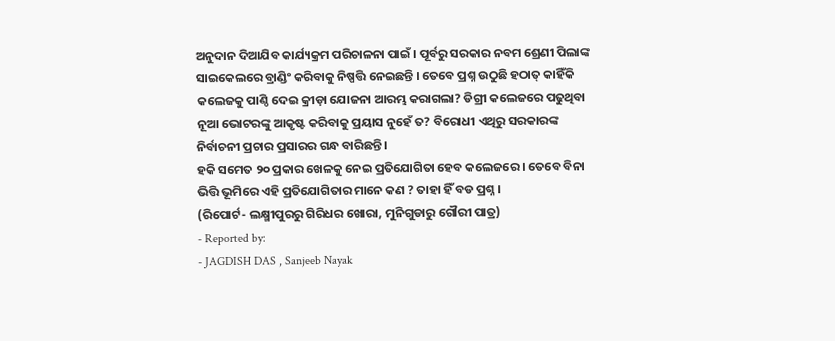ଅନୁଦାନ ଦିଆଯିବ କାର୍ଯ୍ୟକ୍ରମ ପରିଚାଳନା ପାଇଁ । ପୂର୍ବରୁ ସରକାର ନବମ ଶ୍ରେଣୀ ପିଲାଙ୍କ ସାଇକେଲରେ ବ୍ରାଣ୍ଡିଂ କରିବାକୁ ନିଷ୍ପତ୍ତି ନେଇଛନ୍ତି । ତେବେ ପ୍ରଶ୍ନ ଉଠୁଛି ହଠାତ୍ କାହିଁକି କଲେଜକୁ ପାଣ୍ଠି ଦେଇ କ୍ରୀଡ଼ା ଯୋଜନା ଆରମ୍ଭ କରାଗଲା? ଡିଗ୍ରୀ କଲେଜରେ ପଢୁଥିବା ନୂଆ ଭୋଟରଙ୍କୁ ଆକୃଷ୍ଟ କରିବାକୁ ପ୍ରୟାସ ନୁହେଁ ତ? ବିରୋଧୀ ଏଥିରୁ ସରକାରଙ୍କ ନିର୍ବାଚନୀ ପ୍ରଚାର ପ୍ରସାରର ଗନ୍ଧ ବାରିଛନ୍ତି ।
ହକି ସମେତ ୨୦ ପ୍ରକାର ଖେଳକୁ ନେଇ ପ୍ରତିଯୋଗିତା ହେବ କଲେଜରେ । ତେବେ ବିନା ଭିତ୍ତି ଭୂମିରେ ଏହି ପ୍ରତିଯୋଗିତାର ମାନେ କଣ ? ତାହା ହିଁ ବଡ ପ୍ରଶ୍ନ ।
(ରିପୋର୍ଟ- ଲକ୍ଷ୍ମୀପୁରରୁ ଗିରିଧର ଖୋରା, ମୁନିଗୁଡାରୁ ଗୌରୀ ପାତ୍ର)
- Reported by:
- JAGDISH DAS , Sanjeeb Nayak